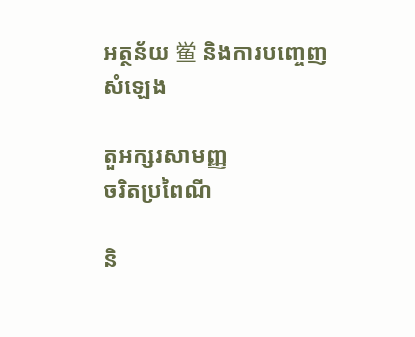អត្ថន័យ 鲎 និងការបញ្ចេញសំឡេង

តួអក្សរសាមញ្ញ
ចរិតប្រពៃណី

និ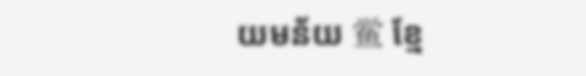យមន័យ 鲎 ខ្មែ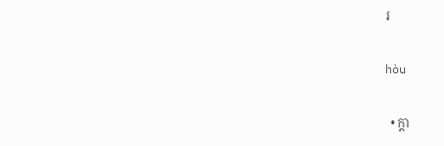រ

hòu

  • ក្តា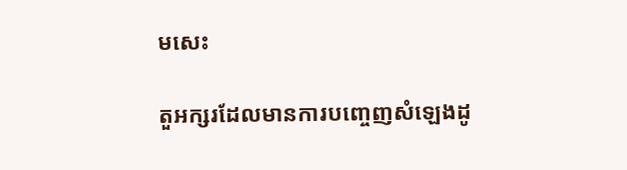មសេះ

តួអក្សរដែលមានការបញ្ចេញសំឡេងដូ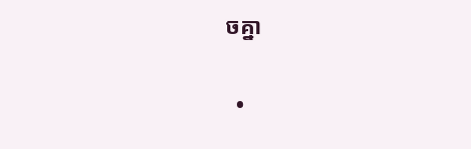ចគ្នា

  •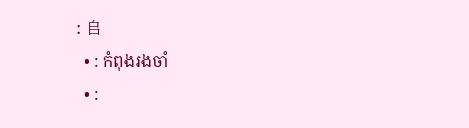: 𠂤
  • : កំពុងរងចាំ
  • :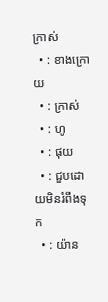ក្រាស់
  • : ខាងក្រោយ
  • : ក្រាស់
  • : ហូ
  • : ផុយ
  • : ជួបដោយមិនរំពឹងទុក
  • : យ៉ាន